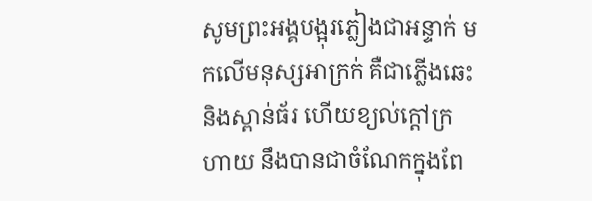សូមព្រះអង្គបង្អុរភ្លៀងជាអន្ទាក់ មកលើមនុស្សអាក្រក់ គឺជាភ្លើងឆេះ និងស្ពាន់ធ័រ ហើយខ្យល់ក្តៅក្រហាយ នឹងបានជាចំណែកក្នុងពែ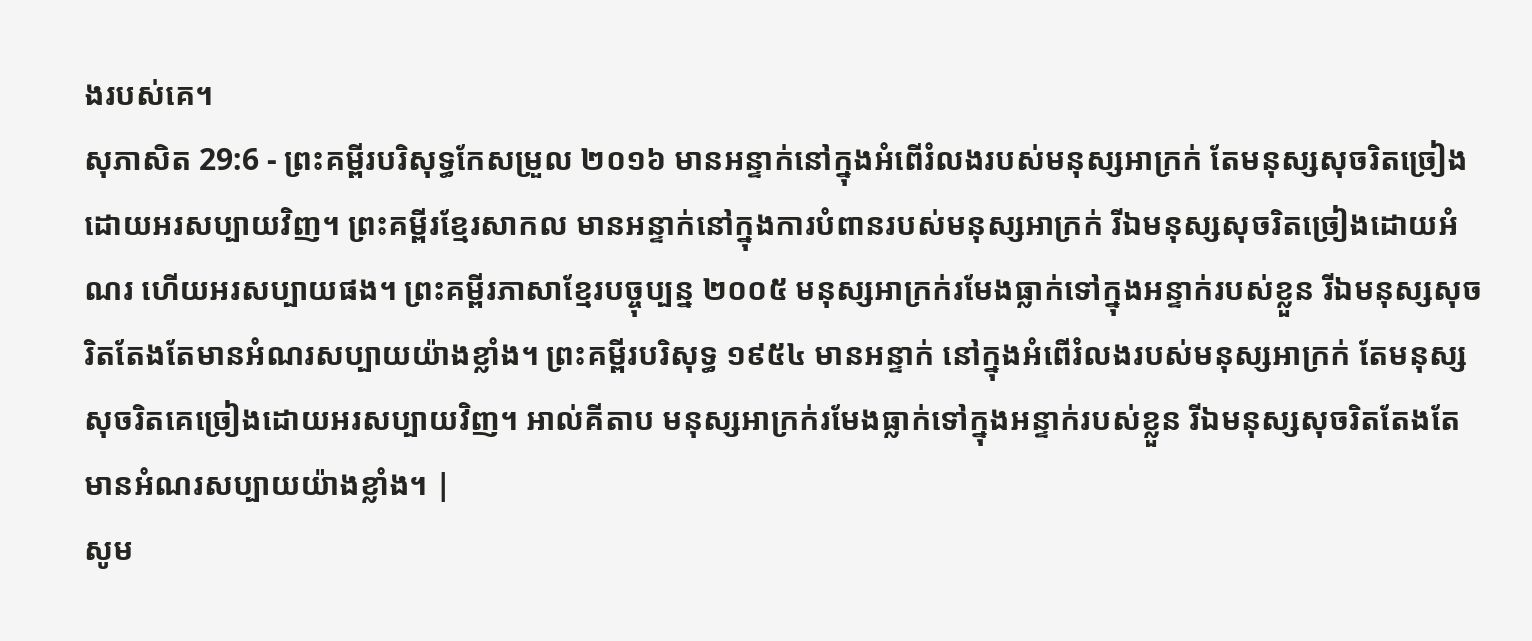ងរបស់គេ។
សុភាសិត 29:6 - ព្រះគម្ពីរបរិសុទ្ធកែសម្រួល ២០១៦ មានអន្ទាក់នៅក្នុងអំពើរំលងរបស់មនុស្សអាក្រក់ តែមនុស្សសុចរិតច្រៀងដោយអរសប្បាយវិញ។ ព្រះគម្ពីរខ្មែរសាកល មានអន្ទាក់នៅក្នុងការបំពានរបស់មនុស្សអាក្រក់ រីឯមនុស្សសុចរិតច្រៀងដោយអំណរ ហើយអរសប្បាយផង។ ព្រះគម្ពីរភាសាខ្មែរបច្ចុប្បន្ន ២០០៥ មនុស្សអាក្រក់រមែងធ្លាក់ទៅក្នុងអន្ទាក់របស់ខ្លួន រីឯមនុស្សសុចរិតតែងតែមានអំណរសប្បាយយ៉ាងខ្លាំង។ ព្រះគម្ពីរបរិសុទ្ធ ១៩៥៤ មានអន្ទាក់ នៅក្នុងអំពើរំលងរបស់មនុស្សអាក្រក់ តែមនុស្សសុចរិតគេច្រៀងដោយអរសប្បាយវិញ។ អាល់គីតាប មនុស្សអាក្រក់រមែងធ្លាក់ទៅក្នុងអន្ទាក់របស់ខ្លួន រីឯមនុស្សសុចរិតតែងតែមានអំណរសប្បាយយ៉ាងខ្លាំង។ |
សូម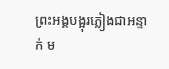ព្រះអង្គបង្អុរភ្លៀងជាអន្ទាក់ ម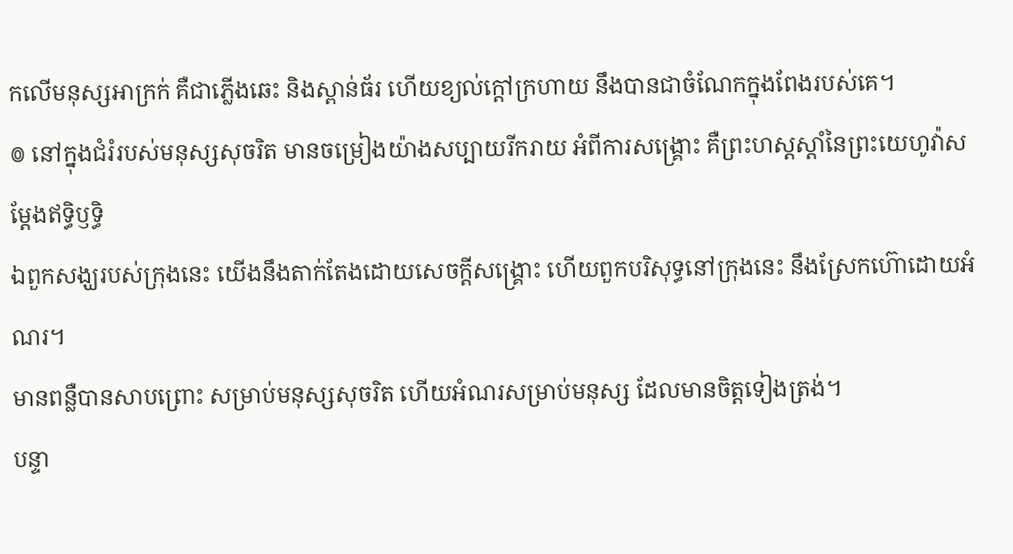កលើមនុស្សអាក្រក់ គឺជាភ្លើងឆេះ និងស្ពាន់ធ័រ ហើយខ្យល់ក្តៅក្រហាយ នឹងបានជាចំណែកក្នុងពែងរបស់គេ។
៙ នៅក្នុងជំរំរបស់មនុស្សសុចរិត មានចម្រៀងយ៉ាងសប្បាយរីករាយ អំពីការសង្គ្រោះ គឺព្រះហស្តស្តាំនៃព្រះយេហូវ៉ាសម្ដែងឥទ្ធិឫទ្ធិ
ឯពួកសង្ឃរបស់ក្រុងនេះ យើងនឹងតាក់តែងដោយសេចក្ដីសង្គ្រោះ ហើយពួកបរិសុទ្ធនៅក្រុងនេះ នឹងស្រែកហ៊ោដោយអំណរ។
មានពន្លឺបានសាបព្រោះ សម្រាប់មនុស្សសុចរិត ហើយអំណរសម្រាប់មនុស្ស ដែលមានចិត្តទៀងត្រង់។
បន្ទា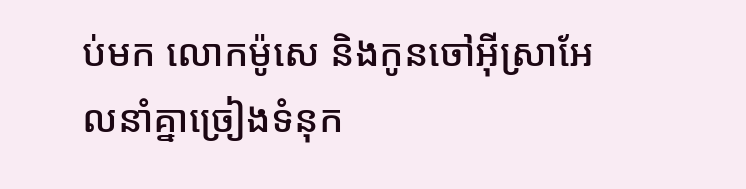ប់មក លោកម៉ូសេ និងកូនចៅអ៊ីស្រាអែលនាំគ្នាច្រៀងទំនុក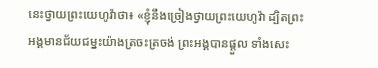នេះថ្វាយព្រះយេហូវ៉ាថា៖ «ខ្ញុំនឹងច្រៀងថ្វាយព្រះយេហូវ៉ា ដ្បិតព្រះអង្គមានជ័យជម្នះយ៉ាងត្រចះត្រចង់ ព្រះអង្គបានផ្តួល ទាំងសេះ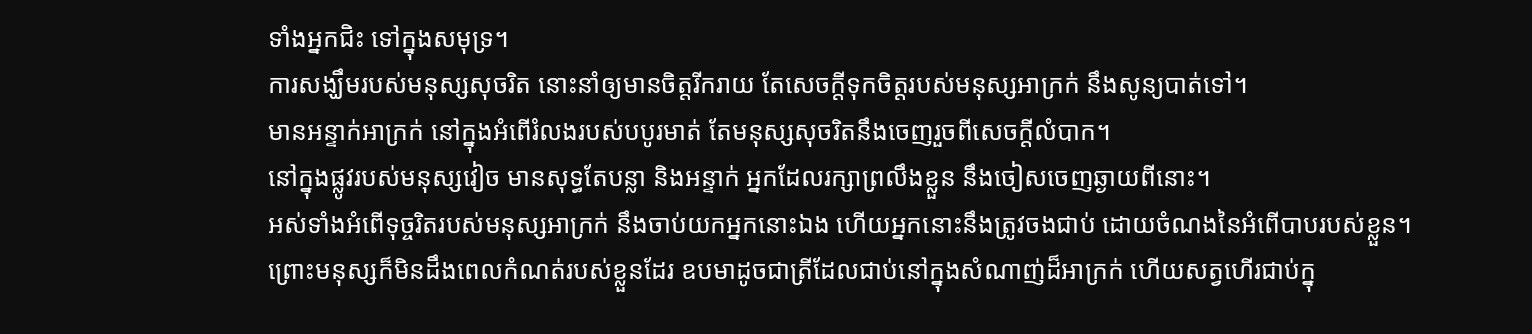ទាំងអ្នកជិះ ទៅក្នុងសមុទ្រ។
ការសង្ឃឹមរបស់មនុស្សសុចរិត នោះនាំឲ្យមានចិត្តរីករាយ តែសេចក្ដីទុកចិត្តរបស់មនុស្សអាក្រក់ នឹងសូន្យបាត់ទៅ។
មានអន្ទាក់អាក្រក់ នៅក្នុងអំពើរំលងរបស់បបូរមាត់ តែមនុស្សសុចរិតនឹងចេញរួចពីសេចក្ដីលំបាក។
នៅក្នុងផ្លូវរបស់មនុស្សវៀច មានសុទ្ធតែបន្លា និងអន្ទាក់ អ្នកដែលរក្សាព្រលឹងខ្លួន នឹងចៀសចេញឆ្ងាយពីនោះ។
អស់ទាំងអំពើទុច្ចរិតរបស់មនុស្សអាក្រក់ នឹងចាប់យកអ្នកនោះឯង ហើយអ្នកនោះនឹងត្រូវចងជាប់ ដោយចំណងនៃអំពើបាបរបស់ខ្លួន។
ព្រោះមនុស្សក៏មិនដឹងពេលកំណត់របស់ខ្លួនដែរ ឧបមាដូចជាត្រីដែលជាប់នៅក្នុងសំណាញ់ដ៏អាក្រក់ ហើយសត្វហើរជាប់ក្នុ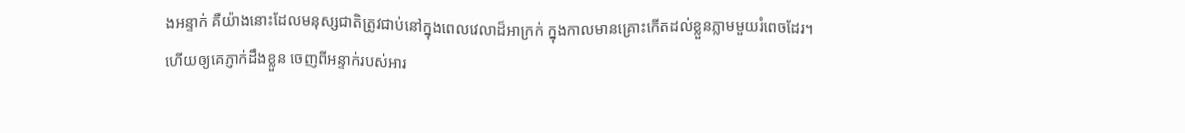ងអន្ទាក់ គឺយ៉ាងនោះដែលមនុស្សជាតិត្រូវជាប់នៅក្នុងពេលវេលាដ៏អាក្រក់ ក្នុងកាលមានគ្រោះកើតដល់ខ្លួនភ្លាមមួយរំពេចដែរ។
ហើយឲ្យគេភ្ញាក់ដឹងខ្លួន ចេញពីអន្ទាក់របស់អារ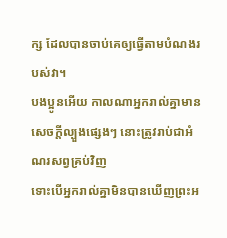ក្ស ដែលបានចាប់គេឲ្យធ្វើតាមបំណងរបស់វា។
បងប្អូនអើយ កាលណាអ្នករាល់គ្នាមានសេចក្តីល្បួងផ្សេងៗ នោះត្រូវរាប់ជាអំណរសព្វគ្រប់វិញ
ទោះបើអ្នករាល់គ្នាមិនបានឃើញព្រះអ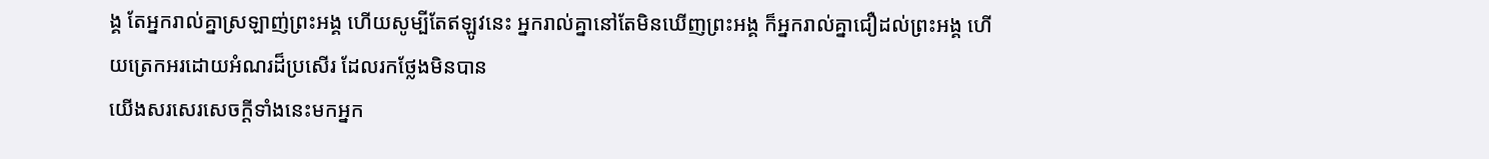ង្គ តែអ្នករាល់គ្នាស្រឡាញ់ព្រះអង្គ ហើយសូម្បីតែឥឡូវនេះ អ្នករាល់គ្នានៅតែមិនឃើញព្រះអង្គ ក៏អ្នករាល់គ្នាជឿដល់ព្រះអង្គ ហើយត្រេកអរដោយអំណរដ៏ប្រសើរ ដែលរកថ្លែងមិនបាន
យើងសរសេរសេចក្ដីទាំងនេះមកអ្នក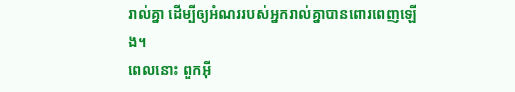រាល់គ្នា ដើម្បីឲ្យអំណររបស់អ្នករាល់គ្នាបានពោរពេញឡើង។
ពេលនោះ ពួកអ៊ី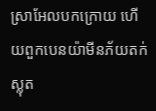ស្រាអែលបកក្រោយ ហើយពួកបេនយ៉ាមីនភ័យតក់ស្លុត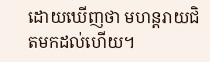ដោយឃើញថា មហន្តរាយជិតមកដល់ហើយ។